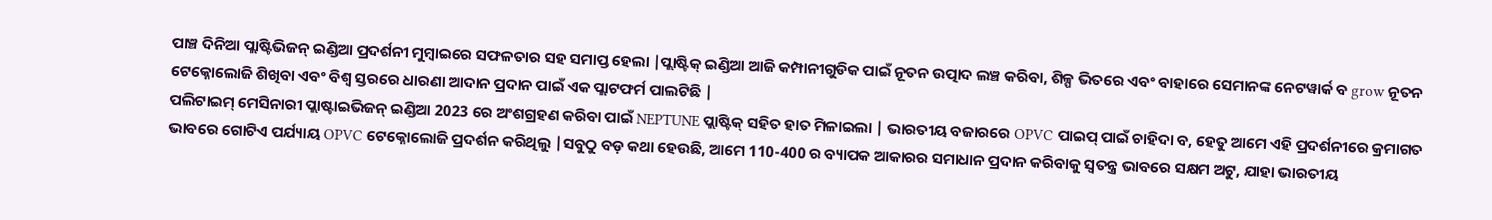ପାଞ୍ଚ ଦିନିଆ ପ୍ଲାଷ୍ଟିଭିଜନ୍ ଇଣ୍ଡିଆ ପ୍ରଦର୍ଶନୀ ମୁମ୍ବାଇରେ ସଫଳତାର ସହ ସମାପ୍ତ ହେଲା |ପ୍ଲାଷ୍ଟିକ୍ ଇଣ୍ଡିଆ ଆଜି କମ୍ପାନୀଗୁଡିକ ପାଇଁ ନୂତନ ଉତ୍ପାଦ ଲଞ୍ଚ କରିବା, ଶିଳ୍ପ ଭିତରେ ଏବଂ ବାହାରେ ସେମାନଙ୍କ ନେଟୱାର୍କ ବ grow ନୂତନ ଟେକ୍ନୋଲୋଜି ଶିଖିବା ଏବଂ ବିଶ୍ୱ ସ୍ତରରେ ଧାରଣା ଆଦାନ ପ୍ରଦାନ ପାଇଁ ଏକ ପ୍ଲାଟଫର୍ମ ପାଲଟିଛି |
ପଲିଟାଇମ୍ ମେସିନାରୀ ପ୍ଲାଷ୍ଟାଇଭିଜନ୍ ଇଣ୍ଡିଆ 2023 ରେ ଅଂଶଗ୍ରହଣ କରିବା ପାଇଁ NEPTUNE ପ୍ଲାଷ୍ଟିକ୍ ସହିତ ହାତ ମିଳାଇଲା | ଭାରତୀୟ ବଜାରରେ OPVC ପାଇପ୍ ପାଇଁ ଚାହିଦା ବ, ହେତୁ ଆମେ ଏହି ପ୍ରଦର୍ଶନୀରେ କ୍ରମାଗତ ଭାବରେ ଗୋଟିଏ ପର୍ଯ୍ୟାୟ OPVC ଟେକ୍ନୋଲୋଜି ପ୍ରଦର୍ଶନ କରିଥିଲୁ |ସବୁଠୁ ବଡ଼ କଥା ହେଉଛି, ଆମେ 110-400 ର ବ୍ୟାପକ ଆକାରର ସମାଧାନ ପ୍ରଦାନ କରିବାକୁ ସ୍ୱତନ୍ତ୍ର ଭାବରେ ସକ୍ଷମ ଅଟୁ, ଯାହା ଭାରତୀୟ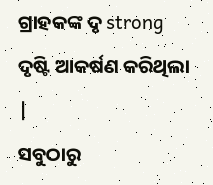ଗ୍ରାହକଙ୍କ ଦୃ strong ଦୃଷ୍ଟି ଆକର୍ଷଣ କରିଥିଲା |
ସବୁଠାରୁ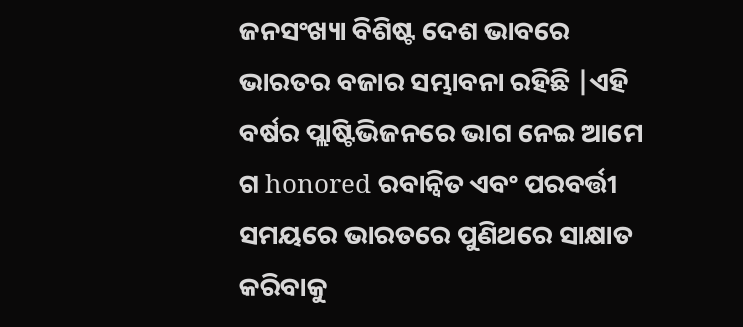ଜନସଂଖ୍ୟା ବିଶିଷ୍ଟ ଦେଶ ଭାବରେ ଭାରତର ବଜାର ସମ୍ଭାବନା ରହିଛି |ଏହି ବର୍ଷର ପ୍ଲାଷ୍ଟିଭିଜନରେ ଭାଗ ନେଇ ଆମେ ଗ honored ରବାନ୍ୱିତ ଏବଂ ପରବର୍ତ୍ତୀ ସମୟରେ ଭାରତରେ ପୁଣିଥରେ ସାକ୍ଷାତ କରିବାକୁ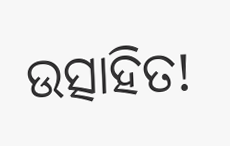ଉତ୍ସାହିତ!